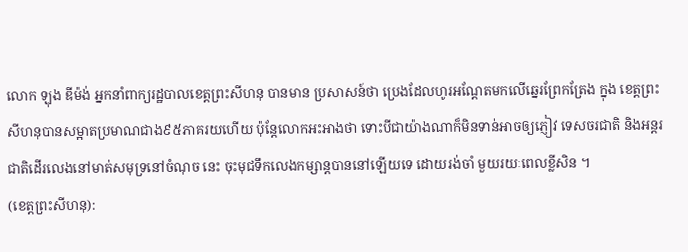លោក ឡុង ឌីម៉ង់ អ្នកនាំពាក្យរដ្ឋបាលខេត្តព្រះសីហនុ បានមាន ប្រសាសន៍ថា ប្រេងដែលហូរអណ្តែតមកលើឆ្នេរព្រែកត្រែង ក្នុង ខេត្តព្រះសីហនុបានសម្អាតប្រមាណជាង៩៥ភាគរយហើយ ប៉ុន្តែលោកអះអាងថា ទោះបីជាយ៉ាងណាក៏មិនទាន់អាចឲ្យភ្ញៀវ ទេសចរជាតិ និងអន្តរជាតិដើរលេងនៅមាត់សមុទ្រនៅចំណុច នេះ ចុះមុជទឹកលេងកម្សាន្តបាននៅឡើយទេ ដោយរង់ចាំ មួយរយៈពេលខ្លីសិន ។
(ខេត្តព្រះសីហនុ):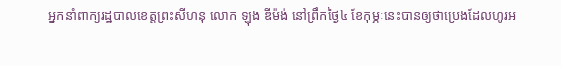អ្នកនាំពាក្យរដ្ឋបាលខេត្តព្រះសីហនុ លោក ឡុង ឌីម៉ង់ នៅព្រឹកថ្ងៃ៤ ខែកុម្ភៈនេះបានឲ្យថាប្រេងដែលហូរអ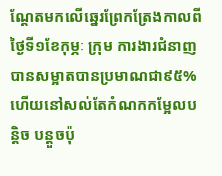ណ្តែតមកលើឆ្នេរព្រែកត្រែងកាលពីថ្ងៃទី១ខែកុម្ភៈ ក្រុម ការងារជំនាញបានសម្អាតបានប្រមាណជា៩៥% ហើយនៅសល់តែកំណកកម្អែលបន្តិច បន្តួចប៉ុ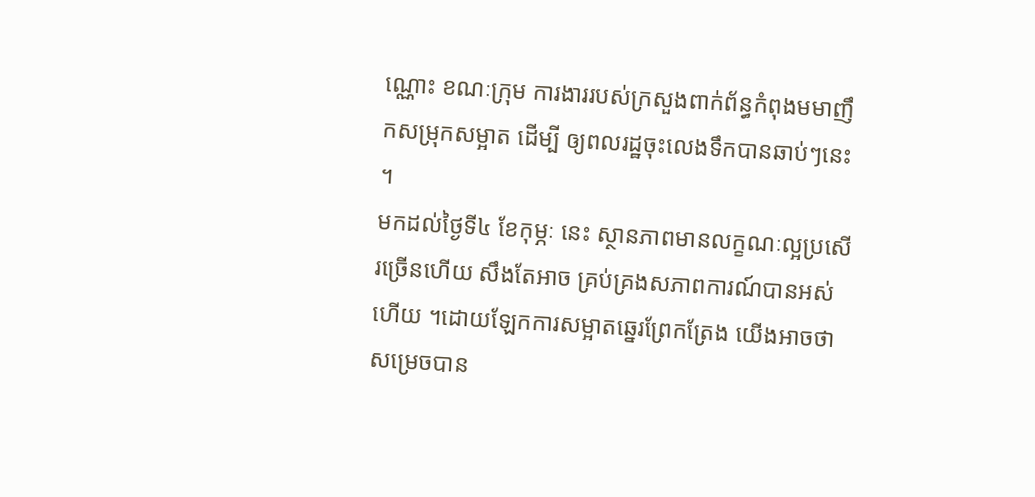ណ្ណោះ ខណៈក្រុម ការងាររបស់ក្រសួងពាក់ព័ន្ធកំពុងមមាញឹកសម្រុកសម្អាត ដើម្បី ឲ្យពលរដ្ឋចុះលេងទឹកបានឆាប់ៗនេះ ។
មកដល់ថ្ងៃទី៤ ខែកុម្ភៈ នេះ ស្ថានភាពមានលក្ខណៈល្អប្រសើរច្រើនហើយ សឹងតែអាច គ្រប់គ្រងសភាពការណ៍បានអស់ហើយ ។ដោយឡែកការសម្អាតឆ្នេរព្រែកត្រែង យើងអាចថា សម្រេចបាន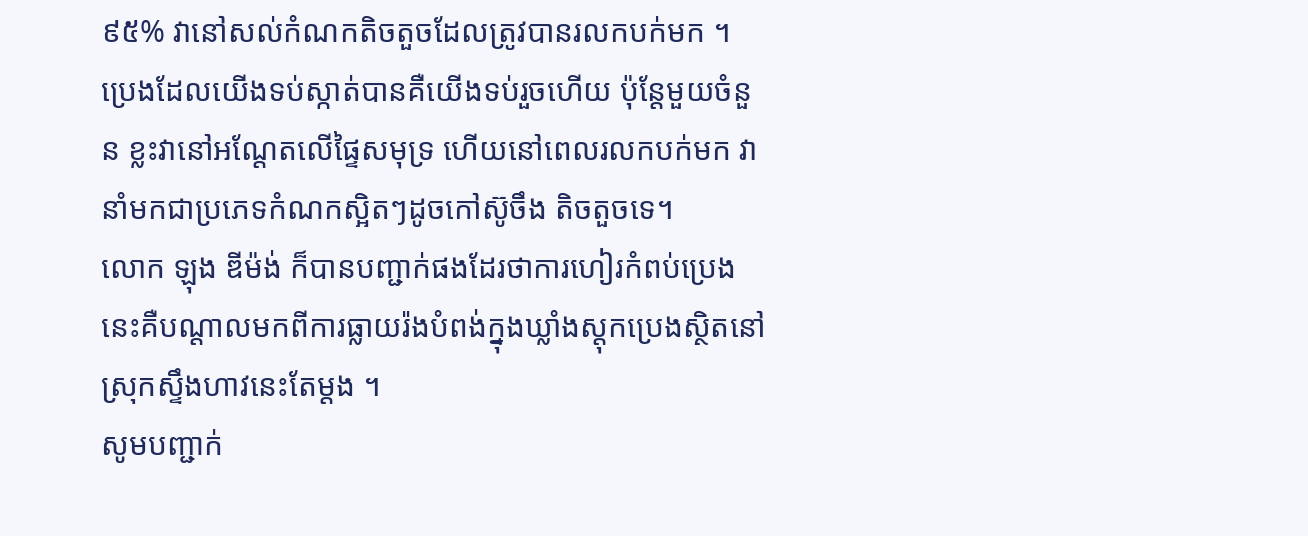៩៥% វានៅសល់កំណកតិចតួចដែលត្រូវបានរលកបក់មក ។ ប្រេងដែលយើងទប់ស្កាត់បានគឺយើងទប់រួចហើយ ប៉ុន្តែមួយចំនួន ខ្លះវានៅអណ្តែតលើផ្ទៃសមុទ្រ ហើយនៅពេលរលកបក់មក វា នាំមកជាប្រភេទកំណកស្អិតៗដូចកៅស៊ូចឹង តិចតួចទេ។
លោក ឡុង ឌីម៉ង់ ក៏បានបញ្ជាក់ផងដែរថាការហៀរកំពប់ប្រេងនេះគឺបណ្តាលមកពីការធ្លាយរ៉ងបំពង់ក្នុងឃ្លាំងស្តុកប្រេងស្ថិតនៅស្រុកស្ទឹងហាវនេះតែម្តង ។
សូមបញ្ជាក់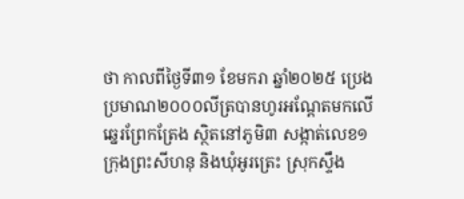ថា កាលពីថ្ងៃទី៣១ ខែមករា ឆ្នាំ២០២៥ ប្រេង ប្រមាណ២០០០លីត្របានហូរអណ្តែតមកលើឆ្នេរព្រែកត្រែង ស្ថិតនៅភូមិ៣ សង្កាត់លេខ១ ក្រុងព្រះសីហនុ និងឃុំអូរត្រេះ ស្រុកស្ទឹង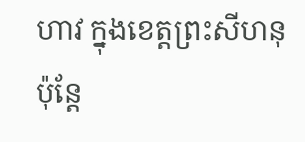ហាវ ក្នុងខេត្តព្រះសីហនុ ប៉ុន្តែ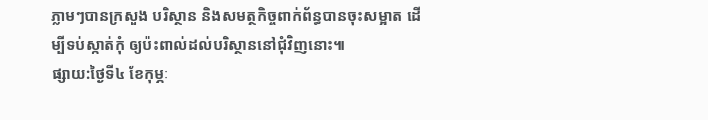ភ្លាមៗបានក្រសួង បរិស្ថាន និងសមត្ថកិច្ចពាក់ព័ន្ធបានចុះសម្អាត ដើម្បីទប់ស្កាត់កុំ ឲ្យប៉ះពាល់ដល់បរិស្ថាននៅជុំវិញនោះ៕
ផ្សាយ:ថ្ងៃទី៤ ខែកុម្ភៈ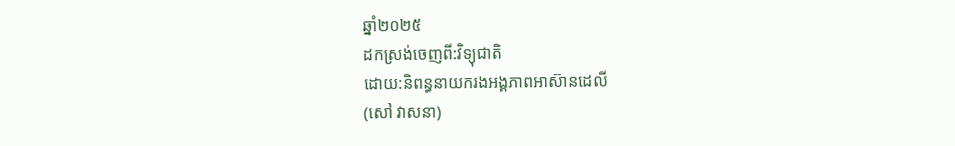ឆ្នាំ២០២៥
ដកស្រង់ចេញពី:វិទ្យុជាតិ
ដោយ:និពន្ធនាយករងអង្គភាពអាស៊ានដេលី
(សៅ វាសនា)